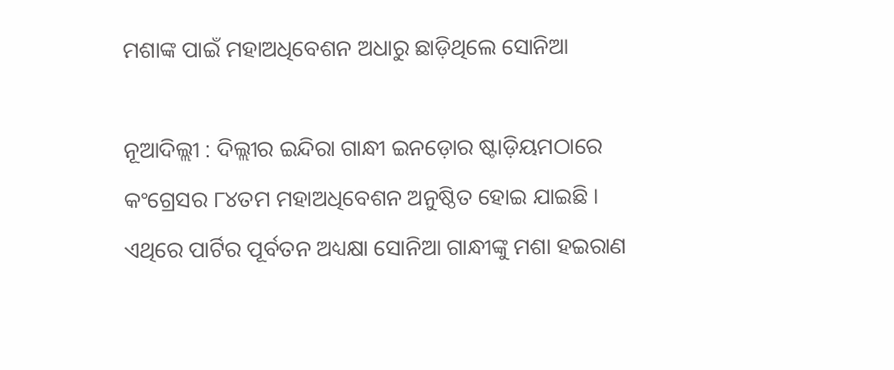ମଶାଙ୍କ ପାଇଁ ମହାଅଧିବେଶନ ଅଧାରୁ ଛାଡ଼ିଥିଲେ ସୋନିଆ

ନୂଆଦିଲ୍ଲୀ : ଦିଲ୍ଲୀର ଇନ୍ଦିରା ଗାନ୍ଧୀ ଇନଡ଼ୋର ଷ୍ଟାଡ଼ିୟମଠାରେ କଂଗ୍ରେସର ୮୪ତମ ମହାଅଧିବେଶନ ଅନୁଷ୍ଠିତ ହୋଇ ଯାଇଛି । ଏଥିରେ ପାର୍ଟିର ପୂର୍ବତନ ଅଧ୍ୟକ୍ଷା ସୋନିଆ ଗାନ୍ଧୀଙ୍କୁ ମଶା ହଇରାଣ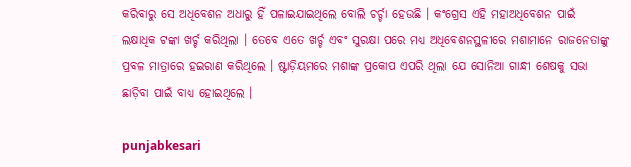କରିବାରୁ ସେ ଅଧିବେଶନ ଅଧାରୁ ହିଁ ପଳାଇଯାଇଥିଲେ ବୋଲି ଚର୍ଚ୍ଚା ହେଉଛି । କଂଗ୍ରେସ ଏହି ମହାଅଧିବେଶନ ପାଇଁ ଲକ୍ଷାଧିକ ଟଙ୍କା ଖର୍ଚ୍ଚ କରିଥିଲା । ତେବେ ଏତେ ଖର୍ଚ୍ଚ ଏବଂ ସୁରକ୍ଷା ପରେ ମଧ୍ୟ ଅଧିବେଶନସ୍ଥଳୀରେ ମଶାମାନେ ରାଜନେତାଙ୍କୁ ପ୍ରବଳ ମାତ୍ରାରେ ହଇରାଣ କରିଥିଲେ । ଷ୍ଟାଡ଼ିୟମରେ ମଶାଙ୍କ ପ୍ରକୋପ ଏପରି ଥିଲା ଯେ ସୋନିଆ ଗାନ୍ଧୀ ଶେଷକୁ ସଭା ଛାଡ଼ିବା ପାଇଁ ବାଧ୍ୟ ହୋଇଥିଲେ ।

punjabkesari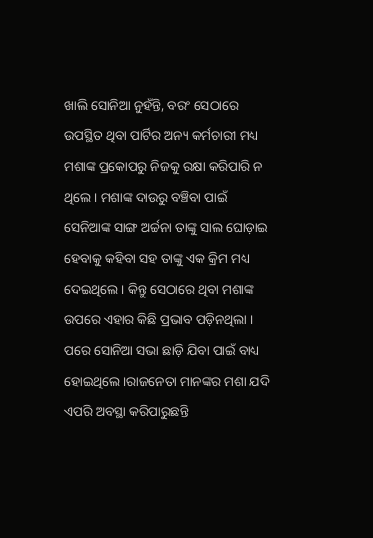ଖାଲି ସୋନିଆ ନୁହଁନ୍ତି, ବରଂ ସେଠାରେ ଉପସ୍ଥିତ ଥିବା ପାର୍ଟିର ଅନ୍ୟ କର୍ମଚାରୀ ମଧ୍ୟ ମଶାଙ୍କ ପ୍ରକୋପରୁ ନିଜକୁ ରକ୍ଷା କରିପାରି ନ ଥିଲେ । ମଶାଙ୍କ ଦାଉରୁ ବଞ୍ଚିବା ପାଇଁ ସେନିଆଙ୍କ ସାଙ୍ଗ ଅର୍ଚ୍ଚନା ତାଙ୍କୁ ସାଲ ଘୋଡ଼ାଇ ହେବାକୁ କହିବା ସହ ତାଙ୍କୁ ଏକ କ୍ରିମ ମଧ୍ୟ ଦେଇଥିଲେ । କିନ୍ତୁ ସେଠାରେ ଥିବା ମଶାଙ୍କ ଉପରେ ଏହାର କିଛି ପ୍ରଭାବ ପଡ଼ିନଥିଲା । ପରେ ସୋନିଆ ସଭା ଛାଡ଼ି ଯିବା ପାଇଁ ବାଧ୍ୟ ହୋଇଥିଲେ ।ରାଜନେତା ମାନଙ୍କର ମଶା ଯଦି ଏପରି ଅବସ୍ଥା କରିପାରୁଛନ୍ତି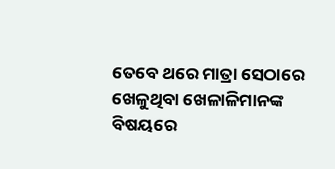ତେବେ ଥରେ ମାତ୍ରା ସେଠାରେ ଖେଳୁଥିବା ଖେଳାଳିମାନଙ୍କ ବିଷୟରେ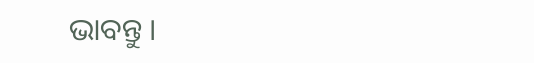ଭାବନ୍ତୁ ।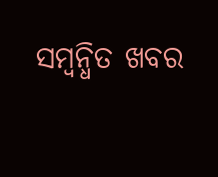ସମ୍ବନ୍ଧିତ ଖବର